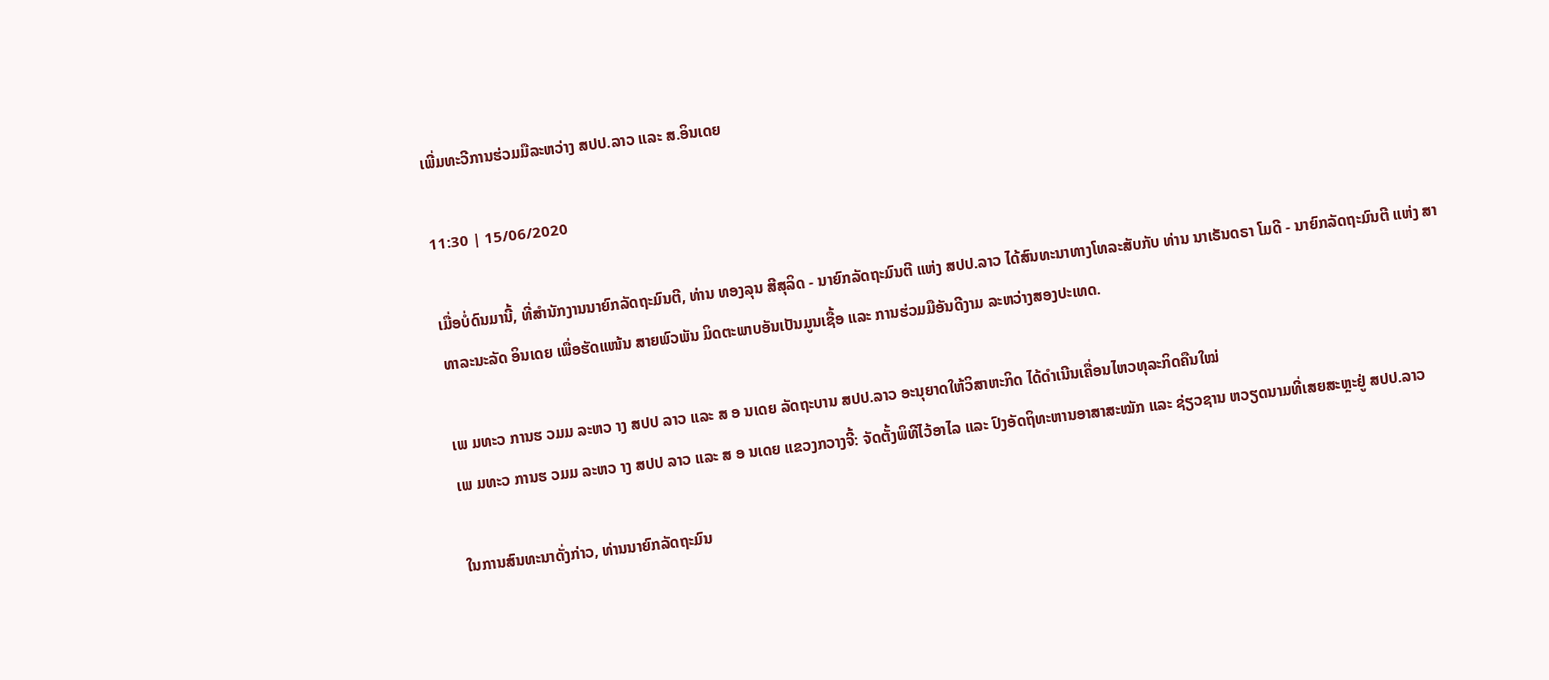ເພີ່ມທະວີການຮ່ວມມືລະຫວ່າງ ສປປ.ລາວ ແລະ ສ.ອິນເດຍ

11:30 | 15/06/2020

ເມື່ອບໍ່ດົນມານີ້, ທີ່ສຳນັກງານນາຍົກລັດຖະມົນຕີ, ທ່ານ ທອງລຸນ ສີສຸລິດ - ນາຍົກລັດຖະມົນຕີ ແຫ່ງ ສປປ.ລາວ ໄດ້ສົນທະນາທາງໂທລະສັບກັບ ທ່ານ ນາເຣັນດຣາ ໂມດີ - ນາຍົກລັດຖະມົນຕີ ແຫ່ງ ສາທາລະນະລັດ ອິນເດຍ ເພື່ອຮັດແໜ້ນ ສາຍພົວພັນ ມິດຕະພາບອັນເປັນມູນເຊື້ອ ແລະ ການຮ່ວມມືອັນດີງາມ ລະຫວ່າງສອງປະເທດ.

ເພ ມທະວ ການຮ ວມມ ລະຫວ າງ ສປປ ລາວ ແລະ ສ ອ ນເດຍ ລັດຖະບານ ສປປ.ລາວ ອະນຸຍາດໃຫ້ວິສາຫະກິດ ໄດ້ດຳເນີນເຄື່ອນໄຫວທຸລະກິດຄືນໃໝ່
ເພ ມທະວ ການຮ ວມມ ລະຫວ າງ ສປປ ລາວ ແລະ ສ ອ ນເດຍ ແຂວງກວາງຈີ້: ຈັດຕັ້ງພິທີໄວ້ອາໄລ ແລະ ປົງອັດຖິທະຫານອາສາສະໝັກ ແລະ ຊ່ຽວຊານ ຫວຽດນາມທີ່ເສຍສະຫຼະຢູ່ ສປປ.ລາວ

ໃນການສົນທະນາດັ່ງກ່າວ, ທ່ານນາຍົກລັດຖະມົນ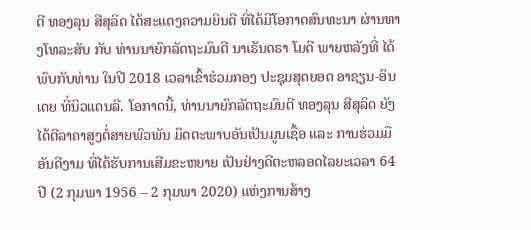ຕີ ທອງລຸນ ສີສຸລິດ ໄດ້ສະແດງຄວາມຍິນດີ ທີ່ໄດ້ມີໂອກາດສົນທະນາ ຜ່ານທາງໂທລະສັບ ກັບ ທ່ານນາຍົກລັດຖະມົນຕີ ນາເຣັນດຣາ ໂມດີ ພາຍຫລັງທີ່ ໄດ້ພົບກັບທ່ານ ໃນປີ 2018 ເວລາເຂົ້າຮ່ວມກອງ ປະຊຸມສຸດຍອດ ອາຊຽນ-ອິນເດຍ ທີ່ນິວແດນລີ. ໂອກາດນີ້, ທ່ານນາຍົກລັດຖະມົນຕີ ທອງລຸນ ສີສຸລິດ ຍັງໄດ້ຕີລາຄາສູງຕໍ່ສາຍພົວພັນ ມິດຕະພາບອັນເປັນມູນເຊື້ອ ແລະ ການຮ່ວມມືອັນດີງາມ ທີ່ໄດ້ຮັບການເສີມຂະຫຍາຍ ເປັນຢ່າງດີຕະຫລອດໄລຍະເວລາ 64 ປີ (2 ກຸມພາ 1956 – 2 ກຸມພາ 2020) ແຫ່ງການສ້າງ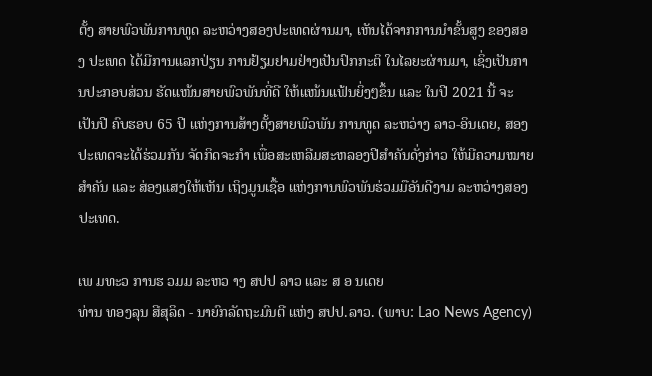ຕັ້ງ ສາຍພົວພັນການທູດ ລະຫວ່າງສອງປະເທດຜ່ານມາ, ເຫັນໄດ້ຈາກການນຳຂັ້ນສູງ ຂອງສອງ ປະເທດ ໄດ້ມີການແລກປ່ຽນ ການຢ້ຽມຢາມຢ່າງເປັນປົກກະຕິ ໃນໄລຍະຜ່ານມາ, ເຊິ່ງເປັນການປະກອບສ່ວນ ຮັດແໜ້ນສາຍພົວພັນທີ່ດີ ໃຫ້ແໜ້ນແຟ້ນຍິ່ງໆຂຶ້ນ ແລະ ໃນປີ 2021 ນີ້ ຈະເປັນປີ ຄົບຮອບ 65 ປີ ແຫ່ງການສ້າງຕັ້ງສາຍພົວພັນ ການທູດ ລະຫວ່າງ ລາວ-ອິນເດຍ, ສອງປະເທດຈະໄດ້ຮ່ວມກັນ ຈັດກິດຈະກຳ ເພື່ອສະເຫລີມສະຫລອງປີສຳຄັນດັ່ງກ່າວ ໃຫ້ມີຄວາມໝາຍສຳຄັນ ແລະ ສ່ອງແສງໃຫ້ເຫັນ ເຖິງມູນເຊື້ອ ແຫ່ງການພົວພັນຮ່ວມມືອັນດີງາມ ລະຫວ່າງສອງປະເທດ.

ເພ ມທະວ ການຮ ວມມ ລະຫວ າງ ສປປ ລາວ ແລະ ສ ອ ນເດຍ
ທ່ານ ທອງລຸນ ສີສຸລິດ - ນາຍົກລັດຖະມົນຕີ ແຫ່ງ ສປປ.ລາວ. (ພາບ: Lao News Agency)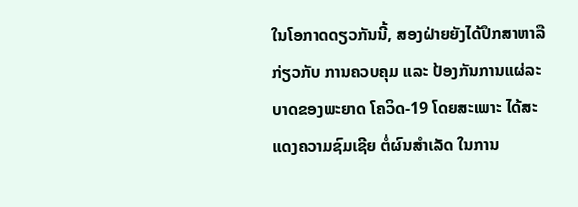ໃນໂອກາດດຽວກັນນີ້, ສອງຝ່າຍຍັງໄດ້ປຶກສາຫາລືກ່ຽວກັບ ການຄວບຄຸມ ແລະ ປ້ອງກັນການແຜ່ລະບາດຂອງພະຍາດ ໂຄວິດ-19 ໂດຍສະເພາະ ໄດ້ສະແດງຄວາມຊົມເຊີຍ ຕໍ່ຜົນສຳເລັດ ໃນການ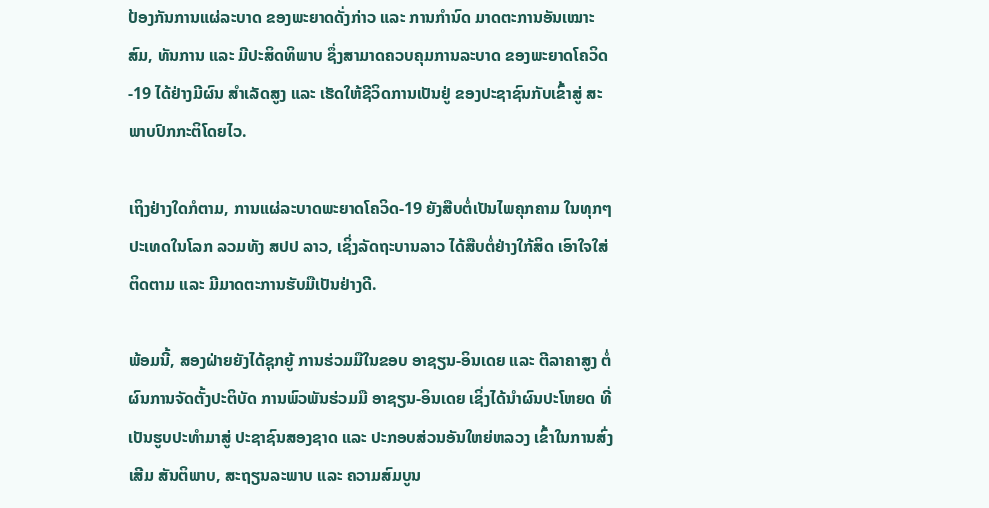ປ້ອງກັນການແຜ່ລະບາດ ຂອງພະຍາດດັ່ງກ່າວ ແລະ ການກຳນົດ ມາດຕະການອັນເໝາະສົມ, ທັນການ ແລະ ມີປະສິດທິພາບ ຊຶ່ງສາມາດຄວບຄຸມການລະບາດ ຂອງພະຍາດໂຄວິດ-19 ໄດ້ຢ່າງມີຜົນ ສໍາເລັດສູງ ແລະ ເຮັດໃຫ້ຊີວິດການເປັນຢູ່ ຂອງປະຊາຊົນກັບເຂົ້າສູ່ ສະພາບປົກກະຕິໂດຍໄວ.

ເຖິງຢ່າງໃດກໍຕາມ, ການແຜ່ລະບາດພະຍາດໂຄວິດ-19 ຍັງສືບຕໍ່ເປັນໄພຄຸກຄາມ ໃນທຸກໆປະເທດໃນໂລກ ລວມທັງ ສປປ ລາວ, ເຊິ່ງລັດຖະບານລາວ ໄດ້ສືບຕໍ່ຢ່າງໃກ້ສິດ ເອົາໃຈໃສ່ຕິດຕາມ ແລະ ມີມາດຕະການຮັບມືເປັນຢ່າງດີ.

ພ້ອມນີ້, ສອງຝ່າຍຍັງໄດ້ຊຸກຍູ້ ການຮ່ວມມືໃນຂອບ ອາຊຽນ-ອິນເດຍ ແລະ ຕີລາຄາສູງ ຕໍ່ຜົນການຈັດຕັ້ງປະຕິບັດ ການພົວພັນຮ່ວມມື ອາຊຽນ-ອິນເດຍ ເຊິ່ງໄດ້ນຳຜົນປະໂຫຍດ ທີ່ເປັນຮູບປະທຳມາສູ່ ປະຊາຊົນສອງຊາດ ແລະ ປະກອບສ່ວນອັນໃຫຍ່ຫລວງ ເຂົ້າໃນການສົ່ງເສີມ ສັນຕິພາບ, ສະຖຽນລະພາບ ແລະ ຄວາມສົມບູນ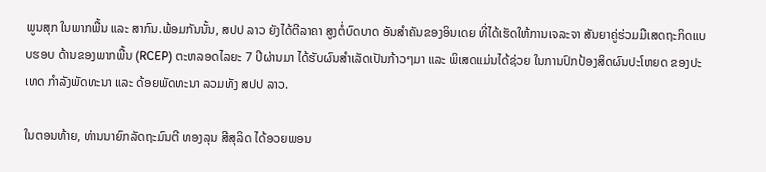ພູນສຸກ ໃນພາກພື້ນ ແລະ ສາກົນ.ພ້ອມກັນນັ້ນ, ສປປ ລາວ ຍັງໄດ້ຕີລາຄາ ສູງຕໍ່ບົດບາດ ອັນສໍາຄັນຂອງອິນເດຍ ທີ່ໄດ້ເຮັດໃຫ້ການເຈລະຈາ ສັນຍາຄູ່ຮ່ວມມືເສດຖະກິດແບບຮອບ ດ້ານຂອງພາກພື້ນ (RCEP) ຕະຫລອດໄລຍະ 7 ປີຜ່ານມາ ໄດ້ຮັບຜົນສໍາເລັດເປັນກ້າວໆມາ ແລະ ພິເສດແມ່ນໄດ້ຊ່ວຍ ໃນການປົກປ້ອງສິດຜົນປະໂຫຍດ ຂອງປະເທດ ກຳລັງພັດທະນາ ແລະ ດ້ອຍພັດທະນາ ລວມທັງ ສປປ ລາວ.

ໃນຕອນທ້າຍ, ທ່ານນາຍົກລັດຖະມົນຕີ ທອງລຸນ ສີສຸລິດ ໄດ້ອວຍພອນ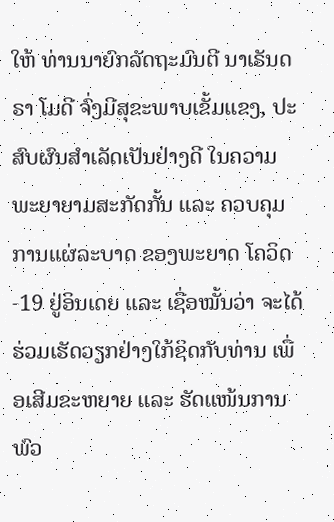ໃຫ້ ທ່ານນາຍົກລັດຖະມົນຕີ ນາເຣັນດຣາ ໂມດີ ຈົ່ງມີສຸຂະພາບເຂັ້ມແຂງ, ປະສົບຜົນສຳເລັດເປັນຢ່າງດີ ໃນຄວາມພະຍາຍາມສະກັດກັ້ນ ແລະ ຄວບຄຸມການແຜ່ລະບາດ ຂອງພະຍາດ ໂຄວິດ-19 ຢູ່ອິນເດຍ ແລະ ເຊື່ອໝັ້ນວ່າ ຈະໄດ້ຮ່ວມເຮັດວຽກຢ່າງໃກ້ຊິດກັບທ່ານ ເພື່ອເສີມຂະຫຍາຍ ແລະ ຮັດແໜ້ນການພົວ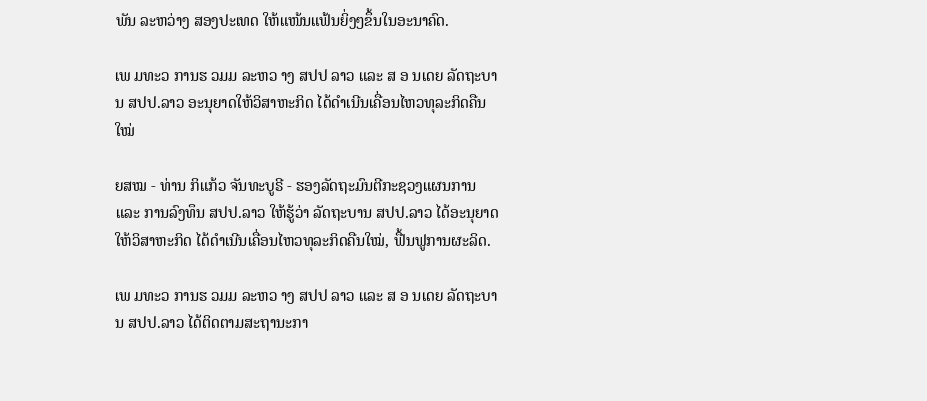ພັນ ລະຫວ່າງ ສອງປະເທດ ໃຫ້ແໜ້ນແຟ້ນຍິ່ງໆຂຶ້ນໃນອະນາຄົດ.

ເພ ມທະວ ການຮ ວມມ ລະຫວ າງ ສປປ ລາວ ແລະ ສ ອ ນເດຍ ລັດຖະບານ ສປປ.ລາວ ອະນຸຍາດໃຫ້ວິສາຫະກິດ ໄດ້ດຳເນີນເຄື່ອນໄຫວທຸລະກິດຄືນໃໝ່

ຍສໝ - ທ່ານ ກິແກ້ວ ຈັນທະບູຣີ - ຮອງລັດຖະມົນຕີກະຊວງແຜນການ ແລະ ການລົງທຶນ ສປປ.ລາວ ໃຫ້ຮູ້ວ່າ ລັດຖະບານ ສປປ.ລາວ ໄດ້ອະນຸຍາດໃຫ້ວິສາຫະກິດ ໄດ້ດຳເນີນເຄື່ອນໄຫວທຸລະກິດຄືນໃໝ່, ຟື້ນຟູການຜະລິດ.

ເພ ມທະວ ການຮ ວມມ ລະຫວ າງ ສປປ ລາວ ແລະ ສ ອ ນເດຍ ລັດຖະບານ ສປປ.ລາວ ໄດ້ຕິດຕາມສະຖານະກາ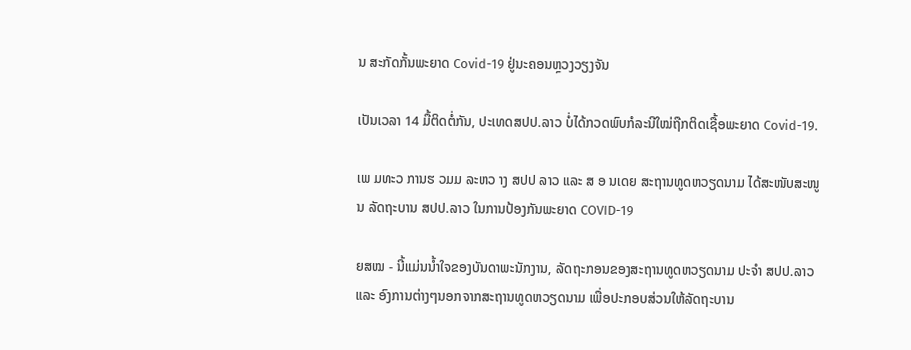ນ ສະກັດກັ້ນພະຍາດ Covid-19 ຢູ່ນະຄອນຫຼວງວຽງຈັນ

ເປັນເວລາ 14 ມື້ຕິດຕໍ່ກັນ, ປະເທດສປປ.ລາວ ບໍ່ໄດ້ກວດພົບກໍລະນີໃໝ່ຖືກຕິດເຊື້ອພະຍາດ Covid-19.

ເພ ມທະວ ການຮ ວມມ ລະຫວ າງ ສປປ ລາວ ແລະ ສ ອ ນເດຍ ສະຖານທູດຫວຽດນາມ ໄດ້ສະໜັບສະໜູນ ລັດຖະບານ ສປປ.ລາວ ໃນການປ້ອງກັນພະຍາດ COVID-19

ຍສໝ - ນີ້ແມ່ນນ້ຳໃຈຂອງບັນດາພະນັກງານ, ລັດຖະກອນຂອງສະຖານທູດຫວຽດນາມ ປະຈຳ ສປປ.ລາວ ແລະ ອົງການຕ່າງໆນອກຈາກສະຖານທູດຫວຽດນາມ ເພື່ອປະກອບສ່ວນໃຫ້ລັດຖະບານ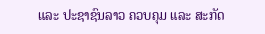ແລະ ປະຊາຊົນລາວ ຄວບຄຸມ ແລະ ສະກັດ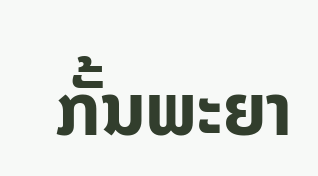ກັ້ນພະຍາ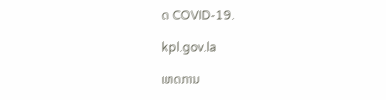ດ COVID-19.

kpl.gov.la

ເຫດການ